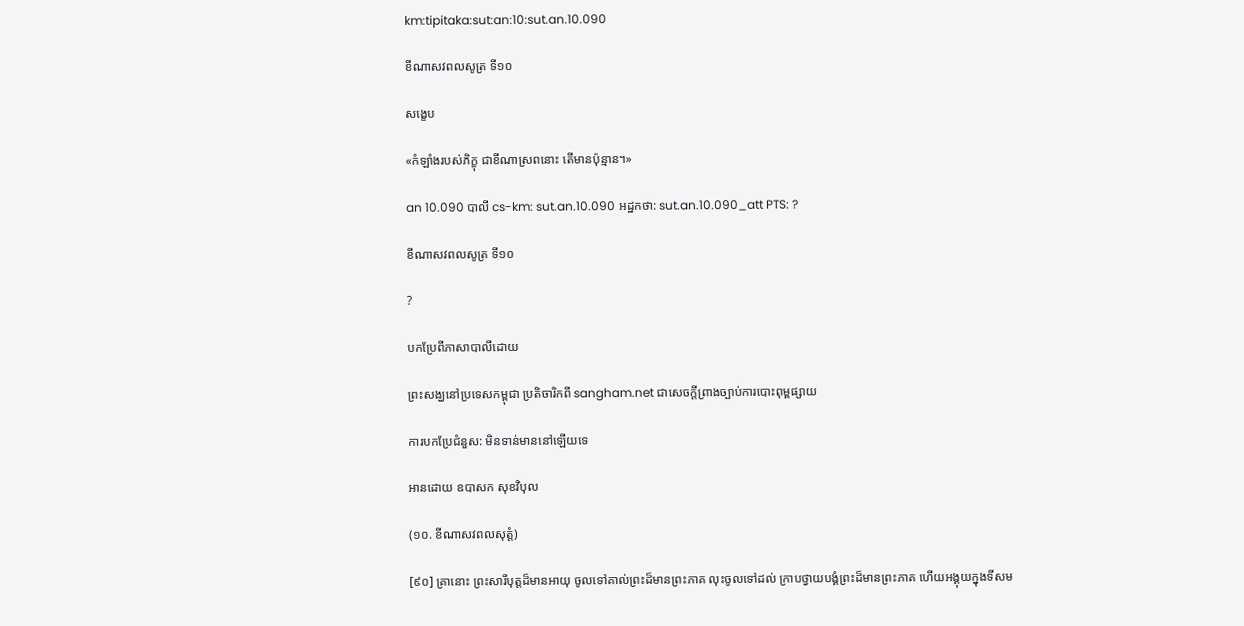km:tipitaka:sut:an:10:sut.an.10.090

ខីណាសវពលសូត្រ ទី១០

សង្ខេប

«កំឡាំងរបស់ភិក្ខុ ជាខីណាស្រពនោះ តើមានប៉ុន្មាន។»

an 10.090 បាលី cs-km: sut.an.10.090 អដ្ឋកថា: sut.an.10.090_att PTS: ?

ខីណាសវពលសូត្រ ទី១០

?

បកប្រែពីភាសាបាលីដោយ

ព្រះសង្ឃនៅប្រទេសកម្ពុជា ប្រតិចារិកពី sangham.net ជាសេចក្តីព្រាងច្បាប់ការបោះពុម្ពផ្សាយ

ការបកប្រែជំនួស: មិនទាន់មាននៅឡើយទេ

អានដោយ ឧបាសក សុខវិបុល

(១០. ខីណាសវពលសុត្តំ)

[៩០] គ្រានោះ ព្រះសារីបុត្តដ៏មានអាយុ ចូលទៅគាល់ព្រះដ៏មានព្រះភាគ លុះចូលទៅដល់ ក្រាបថ្វាយបង្គំព្រះដ៏មានព្រះភាគ ហើយអង្គុយក្នុងទីសម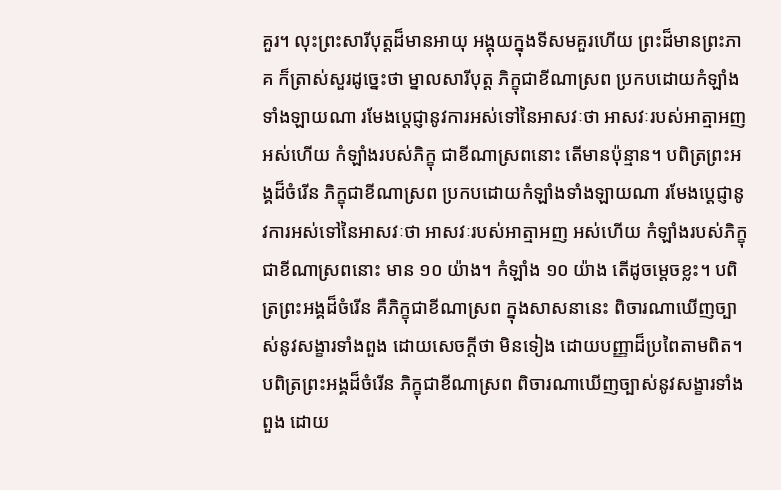គួរ។ លុះព្រះសារីបុត្តដ៏មានអាយុ អង្គុយក្នុងទីសមគួរហើយ ព្រះដ៏មានព្រះភាគ ក៏ត្រាស់សួរដូច្នេះថា ម្នាលសារីបុត្ត ភិក្ខុជាខីណាស្រព ប្រកបដោយកំឡាំងទាំងឡាយណា រមែងប្តេជ្ញានូវការអស់ទៅនៃអាសវៈថា អាសវៈរបស់អាត្មាអញអស់ហើយ កំឡាំងរបស់ភិក្ខុ ជាខីណាស្រពនោះ តើមានប៉ុន្មាន។ បពិត្រព្រះអង្គដ៏ចំរើន ភិក្ខុជាខីណាស្រព ប្រកបដោយកំឡាំងទាំងឡាយណា រមែងប្តេជ្ញានូវការអស់ទៅនៃអាសវៈថា អាសវៈរបស់អាត្មាអញ អស់ហើយ កំឡាំងរបស់ភិក្ខុ ជាខីណាស្រពនោះ មាន ១០ យ៉ាង។ កំឡាំង ១០ យ៉ាង តើដូចម្តេចខ្លះ។ បពិត្រព្រះអង្គដ៏ចំរើន គឺភិក្ខុជាខីណាស្រព ក្នុងសាសនានេះ ពិចារណាឃើញច្បាស់នូវសង្ខារទាំងពួង ដោយសេចក្តីថា មិនទៀង ដោយបញ្ញាដ៏ប្រពៃតាមពិត។ បពិត្រព្រះអង្គដ៏ចំរើន ភិក្ខុជាខីណាស្រព ពិចារណាឃើញច្បាស់នូវសង្ខារទាំងពួង ដោយ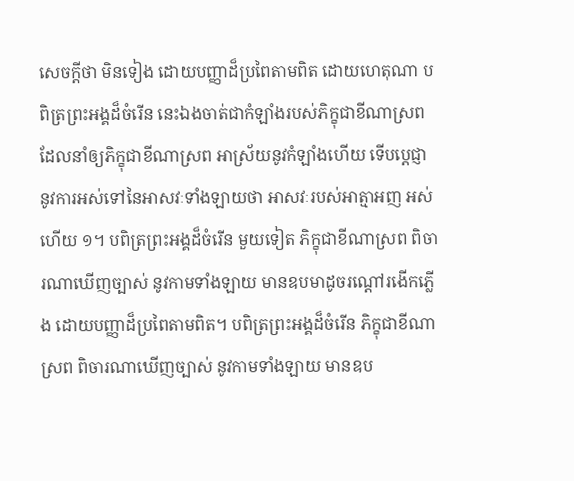សេចក្តីថា មិនទៀង ដោយបញ្ញាដ៏ប្រពៃតាមពិត ដោយហេតុណា បពិត្រព្រះអង្គដ៏ចំរើន នេះឯងចាត់ជាកំឡាំងរបស់ភិក្ខុជាខីណាស្រព ដែលនាំឲ្យភិក្ខុជាខីណាស្រព អាស្រ័យនូវកំឡាំងហើយ ទើបប្តេជ្ញា នូវការអស់ទៅនៃអាសវៈទាំងឡាយថា អាសវៈរបស់អាត្មាអញ អស់ហើយ ១។ បពិត្រព្រះអង្គដ៏ចំរើន មួយទៀត ភិក្ខុជាខីណាស្រព ពិចារណាឃើញច្បាស់ នូវកាមទាំងឡាយ មានឧបមាដូចរណ្តៅរងើកភ្លើង ដោយបញ្ញាដ៏ប្រពៃតាមពិត។ បពិត្រព្រះអង្គដ៏ចំរើន ភិក្ខុជាខីណាស្រព ពិចារណាឃើញច្បាស់ នូវកាមទាំងឡាយ មានឧប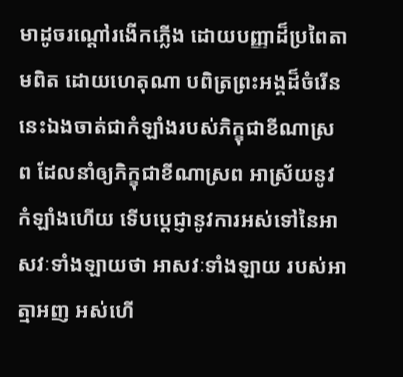មាដូចរណ្តៅរងើកភ្លើង ដោយបញ្ញាដ៏ប្រពៃតាមពិត ដោយហេតុណា បពិត្រព្រះអង្គដ៏ចំរើន នេះឯងចាត់ជាកំឡាំងរបស់ភិក្ខុជាខីណាស្រព ដែលនាំឲ្យភិក្ខុជាខីណាស្រព អាស្រ័យនូវកំឡាំងហើយ ទើបប្តេជ្ញានូវការអស់ទៅនៃអាសវៈទាំងឡាយថា អាសវៈទាំងឡាយ របស់អាត្មាអញ អស់ហើ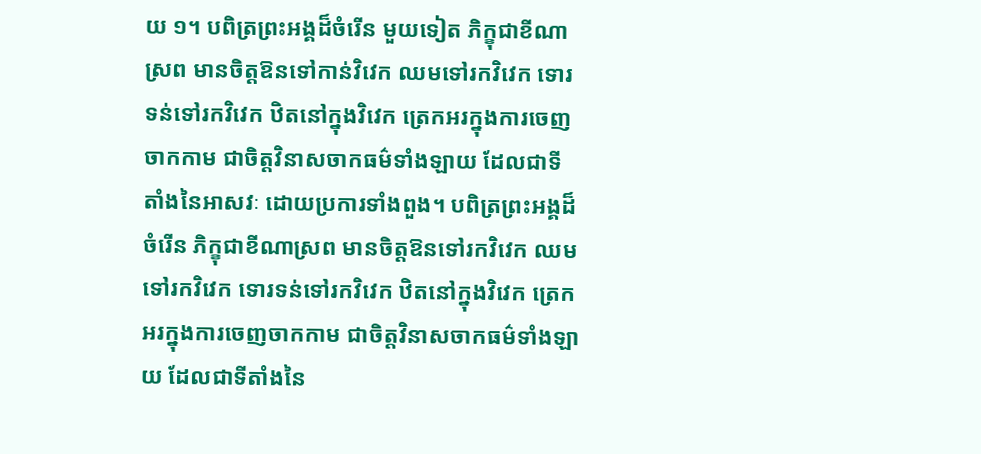យ ១។ បពិត្រព្រះអង្គដ៏ចំរើន មួយទៀត ភិក្ខុជាខីណាស្រព មានចិត្តឱនទៅកាន់វិវេក ឈមទៅរកវិវេក ទោរទន់ទៅរកវិវេក ឋិតនៅក្នុងវិវេក ត្រេកអរក្នុងការចេញចាកកាម ជាចិត្តវិនាសចាកធម៌ទាំងឡាយ ដែលជាទីតាំងនៃអាសវៈ ដោយប្រការទាំងពួង។ បពិត្រព្រះអង្គដ៏ចំរើន ភិក្ខុជាខីណាស្រព មានចិត្តឱនទៅរកវិវេក ឈមទៅរកវិវេក ទោរទន់ទៅរកវិវេក ឋិតនៅក្នុងវិវេក ត្រេកអរក្នុងការចេញចាកកាម ជាចិត្តវិនាសចាកធម៌ទាំងឡាយ ដែលជាទីតាំងនៃ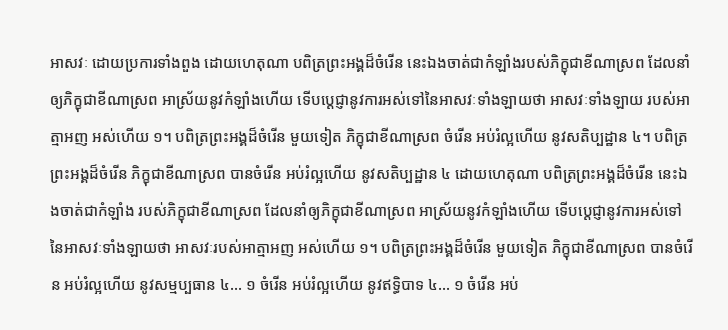អាសវៈ ដោយប្រការទាំងពួង ដោយហេតុណា បពិត្រព្រះអង្គដ៏ចំរើន នេះឯងចាត់ជាកំឡាំងរបស់ភិក្ខុជាខីណាស្រព ដែលនាំឲ្យភិក្ខុជាខីណាស្រព អាស្រ័យនូវកំឡាំងហើយ ទើបប្តេជ្ញានូវការអស់ទៅនៃអាសវៈទាំងឡាយថា អាសវៈទាំងឡាយ របស់អាត្មាអញ អស់ហើយ ១។ បពិត្រព្រះអង្គដ៏ចំរើន មួយទៀត ភិក្ខុជាខីណាស្រព ចំរើន អប់រំល្អហើយ នូវសតិប្បដ្ឋាន ៤។ បពិត្រព្រះអង្គដ៏ចំរើន ភិក្ខុជាខីណាស្រព បានចំរើន អប់រំល្អហើយ នូវសតិប្បដ្ឋាន ៤ ដោយហេតុណា បពិត្រព្រះអង្គដ៏ចំរើន នេះឯងចាត់ជាកំឡាំង របស់ភិក្ខុជាខីណាស្រព ដែលនាំឲ្យភិក្ខុជាខីណាស្រព អាស្រ័យនូវកំឡាំងហើយ ទើបប្តេជ្ញានូវការអស់ទៅ នៃអាសវៈទាំងឡាយថា អាសវៈរបស់អាត្មាអញ អស់ហើយ ១។ បពិត្រព្រះអង្គដ៏ចំរើន មួយទៀត ភិក្ខុជាខីណាស្រព បានចំរើន អប់រំល្អហើយ នូវសម្មប្បធាន ៤… ១ ចំរើន អប់រំល្អហើយ នូវឥទ្ធិបាទ ៤… ១ ចំរើន អប់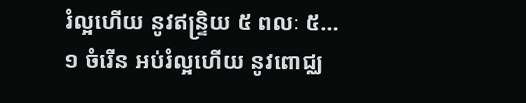រំល្អហើយ នូវឥន្រ្ទិយ ៥ ពលៈ ៥… ១ ចំរើន អប់រំល្អហើយ នូវពោជ្ឈ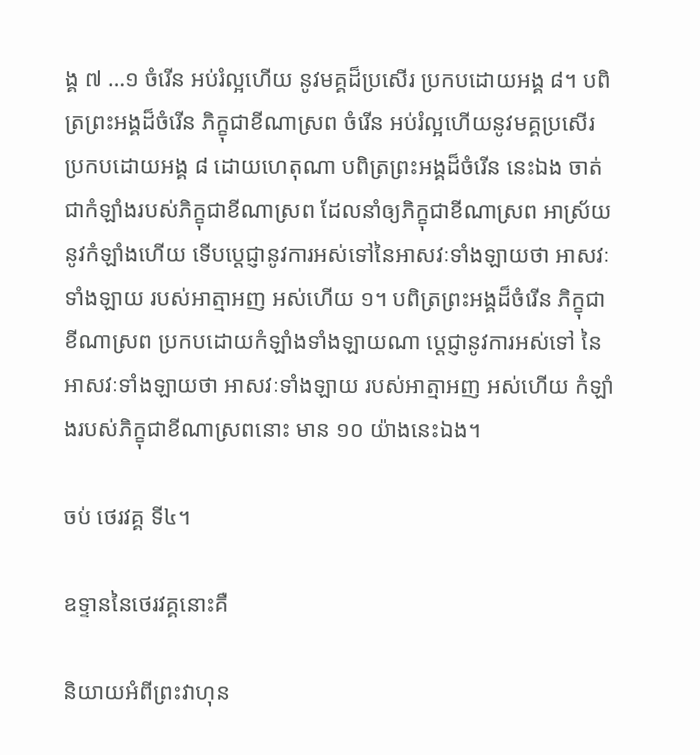ង្គ ៧ …១ ចំរើន អប់រំល្អហើយ នូវមគ្គដ៏ប្រសើរ ប្រកបដោយអង្គ ៨។ បពិត្រព្រះអង្គដ៏ចំរើន ភិក្ខុជាខីណាស្រព ចំរើន អប់រំល្អហើយនូវមគ្គប្រសើរ ប្រកបដោយអង្គ ៨ ដោយហេតុណា បពិត្រព្រះអង្គដ៏ចំរើន នេះឯង ចាត់ជាកំឡាំងរបស់ភិក្ខុជាខីណាស្រព ដែលនាំឲ្យភិក្ខុជាខីណាស្រព អាស្រ័យនូវកំឡាំងហើយ ទើបប្តេជ្ញានូវការអស់ទៅនៃអាសវៈទាំងឡាយថា អាសវៈទាំងឡាយ របស់អាត្មាអញ អស់ហើយ ១។ បពិត្រព្រះអង្គដ៏ចំរើន ភិក្ខុជាខីណាស្រព ប្រកបដោយកំឡាំងទាំងឡាយណា ប្តេជ្ញានូវការអស់ទៅ នៃអាសវៈទាំងឡាយថា អាសវៈទាំងឡាយ របស់អាត្មាអញ អស់ហើយ កំឡាំងរបស់ភិក្ខុជាខីណាស្រពនោះ មាន ១០ យ៉ាងនេះឯង។

ចប់ ថេរវគ្គ ទី៤។

ឧទ្ទាននៃថេរវគ្គនោះគឺ

និយាយអំពីព្រះវាហុន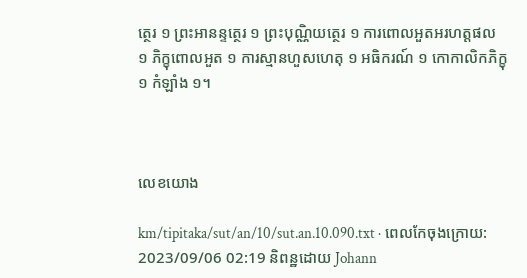ត្ថេរ ១ ព្រះអានន្ទត្ថេរ ១ ព្រះបុណ្ណិយត្ថេរ ១ ការពោលអួតអរហត្តផល ១ ភិក្ខុពោលអួត ១ ការស្មានហួសហេតុ ១ អធិករណ៍ ១ កោកាលិកភិក្ខុ ១ កំឡាំង ១។



លេខយោង

km/tipitaka/sut/an/10/sut.an.10.090.txt · ពេលកែចុងក្រោយ: 2023/09/06 02:19 និពន្ឋដោយ Johann